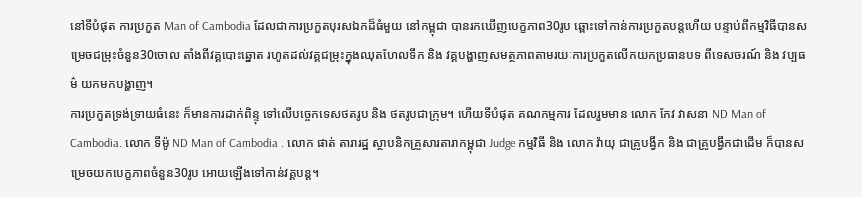នៅទីបំផុត ការប្រកួត Man of Cambodia ដែលជាការប្រកួតបុរសឯកដ៏ធំមួយ នៅកម្ពុជា បានរកឃើញបេក្ខភាព30រូប ឆ្ពោះទៅកាន់ការប្រកួតបន្តហើយ បន្ទាប់ពីកម្មវិធីបានសម្រេចជម្រុះចំនួន30ចោល តាំងពីវគ្គបោះឆ្នោត រហូតដល់វគ្គជម្រុះក្នុងឈុតហែលទឹក និង វគ្គបង្ហាញសមត្ថភាពតាមរយៈការប្រកួតលើកយកប្រធានបទ ពីទេសចរណ៍ និង វប្បធម៌ យកមកបង្ហាញ។
ការប្រកួតទ្រង់ទ្រាយធំនេះ ក៏មានការដាក់ពិន្ទុ ទៅលើបច្ចេកទេសថតរូប និង ថតរូបជាក្រុម។ ហើយទីបំផុត គណកម្មការ ដែលរួមមាន លោក កែវ វាសនា ND Man of Cambodia. លោក ទីម៉ូ ND Man of Cambodia . លោក ផាត់ តារារដ្ឋ ស្ថាបនិកគ្រួសារតារាកម្ពុជា Judge កម្មវិធី និង លោក វ៉ាយុ ជាគ្រូបង្វឹក និង ជាគ្រូបង្វឹកជាដើម ក៏បានសម្រេចយកបេក្ខភាពចំនួន30រូប អោយឡើងទៅកាន់វគ្គបន្ត។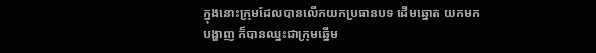ក្នុងនោះក្រុមដែលបានលើកយកប្រធានបទ ដើមឆ្នោត យកមកបង្ហាញ ក៏បានឈ្នះជាក្រុមឆ្នើម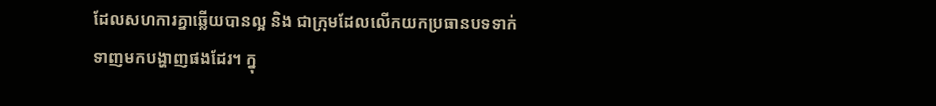ដែលសហការគ្នាឆ្លើយបានល្អ និង ជាក្រុមដែលលើកយកប្រធានបទទាក់ទាញមកបង្ហាញផងដែរ។ ក្នុ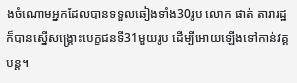ងចំណោមអ្នកដែលបានទទួលឆៀងទាំង30រូប លោក ផាត់ តារារដ្ឋ ក៏បានស្នើសង្គ្រោះបេក្ខជនទី31មួយរូប ដើម្បីអោយឡើងទៅកាន់វគ្គបន្ត។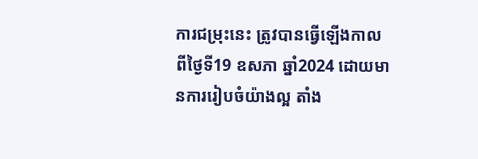ការជម្រុះនេះ ត្រូវបានធ្វើឡើងកាលពីថ្ងៃទី19 ឧសភា ឆ្នាំ2024 ដោយមានការរៀបចំយ៉ាងល្អ តាំង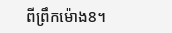ពីព្រឹកម៉ោង8។